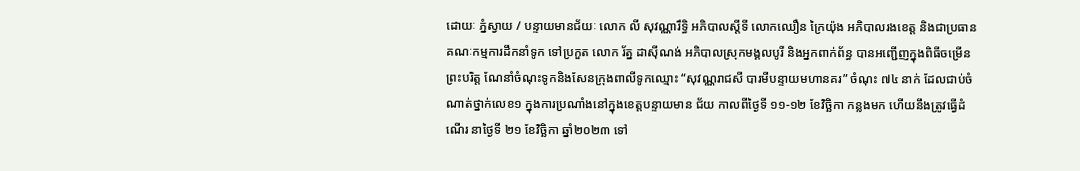ដោយៈ ភ្នំស្វាយ / បន្ទាយមានជ័យៈ លោក លី សុវណ្ណារឹទ្ធិ អភិបាលស្តីទី លោកឈឿន ក្រៃយ៉ុង អភិបាលរងខេត្ត និងជាប្រធានគណៈកម្មការដឹកនាំទូក ទៅប្រកួត លោក រ័ត្ន ដាស៊ីណង់ អភិបាលស្រុកមង្គលបូរី និងអ្នកពាក់ព័ន្ធ បានអញ្ជើញក្នុងពិធីចម្រើនព្រះបរិត្ត ណែនាំចំណុះទូកនិងសែនក្រុងពាលីទូកឈ្មោះ “សុវណ្ណរាជសី បារមីបន្ទាយមហានគរ” ចំណុះ ៧៤ នាក់ ដែលជាប់ចំណាត់ថ្នាក់លេខ១ ក្នុងការប្រណាំងនៅក្នុងខេត្តបន្ទាយមាន ជ័យ កាលពីថ្ងៃទី ១១-១២ ខែវិច្ឆិកា កន្លងមក ហើយនឹងត្រូវធ្វើដំណើរ នាថ្ងៃទី ២១ ខែវិច្ឆិកា ឆ្នាំ២០២៣ ទៅ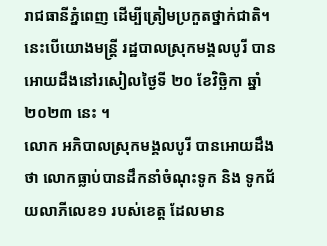រាជធានីភ្នំពេញ ដើម្បីត្រៀមប្រកួតថ្នាក់ជាតិ។ នេះបើយោងមន្ត្រី រដ្ឋបាលស្រុកមង្គលបូរី បានអោយដឹងនៅរសៀលថ្ងៃទី ២០ ខែវិច្ឆិកា ឆ្នាំ២០២៣ នេះ ។
លោក អភិបាលស្រុកមង្គលបូរី បានអោយដឹងថា លោកធ្លាប់បានដឹកនាំចំណុះទូក និង ទូកជ័យលាភីលេខ១ របស់ខេត្ត ដែលមាន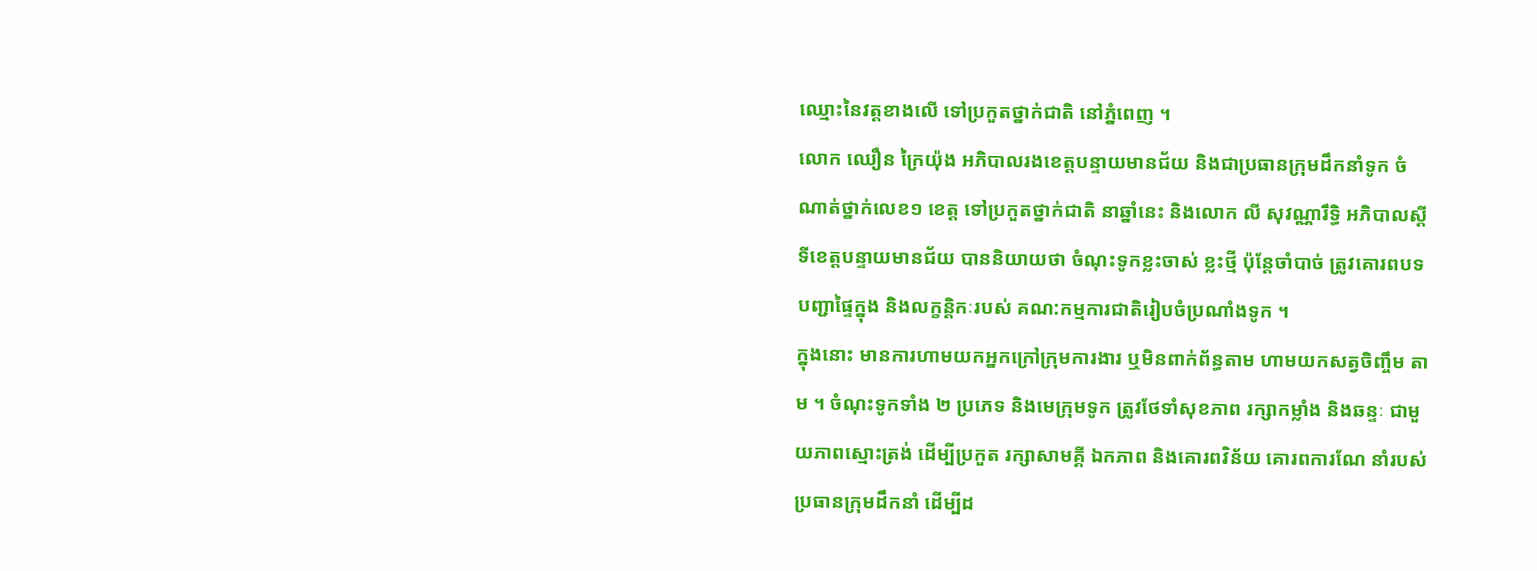ឈ្មោះនៃវត្តខាងលើ ទៅប្រកួតថ្នាក់ជាតិ នៅភ្នំពេញ ។
លោក ឈឿន ក្រៃយ៉ុង អភិបាលរងខេត្តបន្ទាយមានជ័យ និងជាប្រធានក្រុមដឹកនាំទូក ចំណាត់ថ្នាក់លេខ១ ខេត្ត ទៅប្រកួតថ្នាក់ជាតិ នាឆ្នាំនេះ និងលោក លី សុវណ្ណារឹទ្ធិ អភិបាលស្តីទីខេត្តបន្ទាយមានជ័យ បាននិយាយថា ចំណុះទូកខ្លះចាស់ ខ្លះថ្មី ប៉ុន្តែចាំបាច់ ត្រូវគោរពបទបញ្ជាផ្ទៃក្នុង និងលក្ខន្តិកៈរបស់ គណ:កម្មការជាតិរៀបចំប្រណាំងទូក ។
ក្នុងនោះ មានការហាមយកអ្នកក្រៅក្រុមការងារ ឬមិនពាក់ព័ន្ធតាម ហាមយកសត្វចិញ្ចឹម តាម ។ ចំណុះទូកទាំង ២ ប្រភេទ និងមេក្រុមទូក ត្រូវថែទាំសុខភាព រក្សាកម្លាំង និងឆន្ទៈ ជាមួយភាពស្មោះត្រង់ ដើម្បីប្រកួត រក្សាសាមគ្គី ឯកភាព និងគោរពវិន័យ គោរពការណែ នាំរបស់ប្រធានក្រុមដឹកនាំ ដើម្បីដ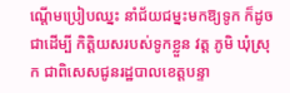ណ្តើមប្រៀបឈ្នះ នាំជ័យជម្នះមកឱ្យទូក ក៏ដូចជាដើម្បី កិត្តិយសរបស់ទូកខ្លួន វត្ត ភូមិ ឃុំស្រុក ជាពិសេសជូនរដ្ឋបាលខេត្តបន្ទា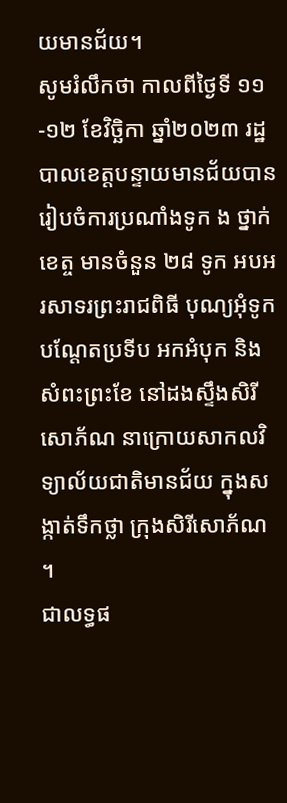យមានជ័យ។
សូមរំលឹកថា កាលពីថ្ងៃទី ១១-១២ ខែវិច្ឆិកា ឆ្នាំ២០២៣ រដ្ឋបាលខេត្តបន្ទាយមានជ័យបានរៀបចំការប្រណាំងទូក ង ថ្នាក់ខេត្ច មានចំនួន ២៨ ទូក អបអរសាទរព្រះរាជពិធី បុណ្យអុំទូក បណ្តែតប្រទីប អកអំបុក និងសំពះព្រះខែ នៅដងស្ទឹងសិរីសោភ័ណ នាក្រោយសាកលវិទ្យាល័យជាតិមានជ័យ ក្នុងសង្កាត់ទឹកថ្លា ក្រុងសិរីសោភ័ណ ។
ជាលទ្ធផ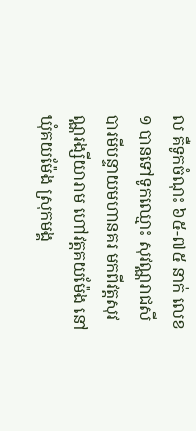ល គឺទូកចំណុះ ៦៥-៧៥ នាក់ លេខ១ បានទៅទូកឈ្មោះ សុវណ្ណរាជសី បារមីបន្ទាយមហានគរ មកពីវត្តសុវណ្ណរង្សីយារាម ហៅវត្តគយម៉ែង នៅឃុំគយម៉ែង ស្រុកមង្គ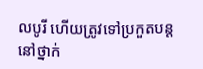លបូរី ហើយត្រូវទៅប្រកួតបន្ត នៅថ្នាក់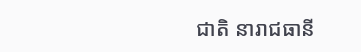ជាតិ នារាជធានី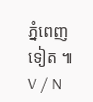ភ្នំពេញទៀត ៕ V / N